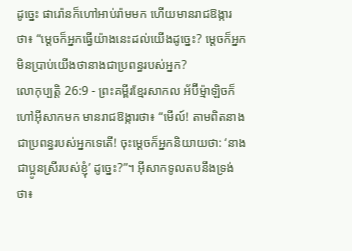ដូច្នេះ ផារ៉ោនក៏ហៅអាប់រ៉ាមមក ហើយមានរាជឱង្ការថា៖ “ម្ដេចក៏អ្នកធ្វើយ៉ាងនេះដល់យើងដូច្នេះ? ម្ដេចក៏អ្នកមិនប្រាប់យើងថានាងជាប្រពន្ធរបស់អ្នក?
លោកុប្បត្តិ 26:9 - ព្រះគម្ពីរខ្មែរសាកល អ័ប៊ីម្ម៉ាឡិចក៏ហៅអ៊ីសាកមក មានរាជឱង្ការថា៖ “មើល៍! តាមពិតនាងជាប្រពន្ធរបស់អ្នកទេតើ! ចុះម្ដេចក៏អ្នកនិយាយថា: ‘នាងជាប្អូនស្រីរបស់ខ្ញុំ’ ដូច្នេះ?”។ អ៊ីសាកទូលតបនឹងទ្រង់ថា៖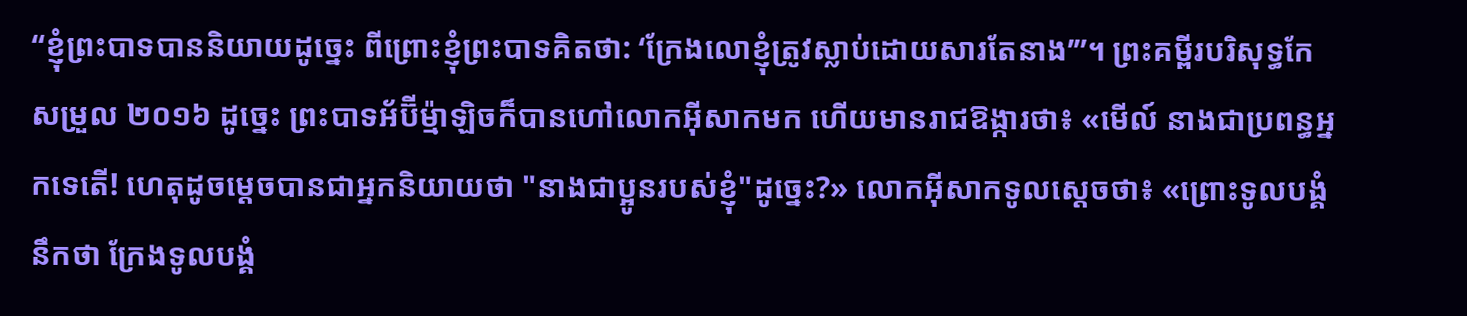“ខ្ញុំព្រះបាទបាននិយាយដូច្នេះ ពីព្រោះខ្ញុំព្រះបាទគិតថា: ‘ក្រែងលោខ្ញុំត្រូវស្លាប់ដោយសារតែនាង’”។ ព្រះគម្ពីរបរិសុទ្ធកែសម្រួល ២០១៦ ដូច្នេះ ព្រះបាទអ័ប៊ីម៉្មាឡិចក៏បានហៅលោកអ៊ីសាកមក ហើយមានរាជឱង្ការថា៖ «មើល៍ នាងជាប្រពន្ធអ្នកទេតើ! ហេតុដូចម្តេចបានជាអ្នកនិយាយថា "នាងជាប្អូនរបស់ខ្ញុំ"ដូច្នេះ?» លោកអ៊ីសាកទូលស្ដេចថា៖ «ព្រោះទូលបង្គំនឹកថា ក្រែងទូលបង្គំ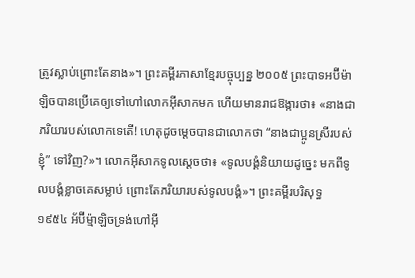ត្រូវស្លាប់ព្រោះតែនាង»។ ព្រះគម្ពីរភាសាខ្មែរបច្ចុប្បន្ន ២០០៥ ព្រះបាទអប៊ីម៉ាឡិចបានប្រើគេឲ្យទៅហៅលោកអ៊ីសាកមក ហើយមានរាជឱង្ការថា៖ «នាងជាភរិយារបស់លោកទេតើ! ហេតុដូចម្ដេចបានជាលោកថា “នាងជាប្អូនស្រីរបស់ខ្ញុំ” ទៅវិញ?»។ លោកអ៊ីសាកទូលស្ដេចថា៖ «ទូលបង្គំនិយាយដូច្នេះ មកពីទូលបង្គំខ្លាចគេសម្លាប់ ព្រោះតែភរិយារបស់ទូលបង្គំ»។ ព្រះគម្ពីរបរិសុទ្ធ ១៩៥៤ អ័ប៊ីម៉្មាឡិចទ្រង់ហៅអ៊ី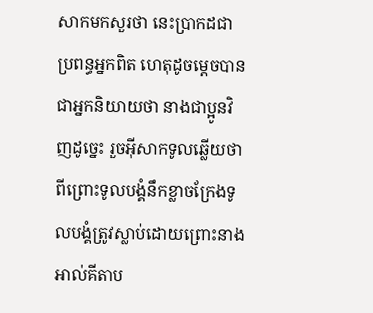សាកមកសួរថា នេះប្រាកដជាប្រពន្ធអ្នកពិត ហេតុដូចម្តេចបានជាអ្នកនិយាយថា នាងជាប្អូនវិញដូច្នេះ រួចអ៊ីសាកទូលឆ្លើយថា ពីព្រោះទូលបង្គំនឹកខ្លាចក្រែងទូលបង្គំត្រូវស្លាប់ដោយព្រោះនាង អាល់គីតាប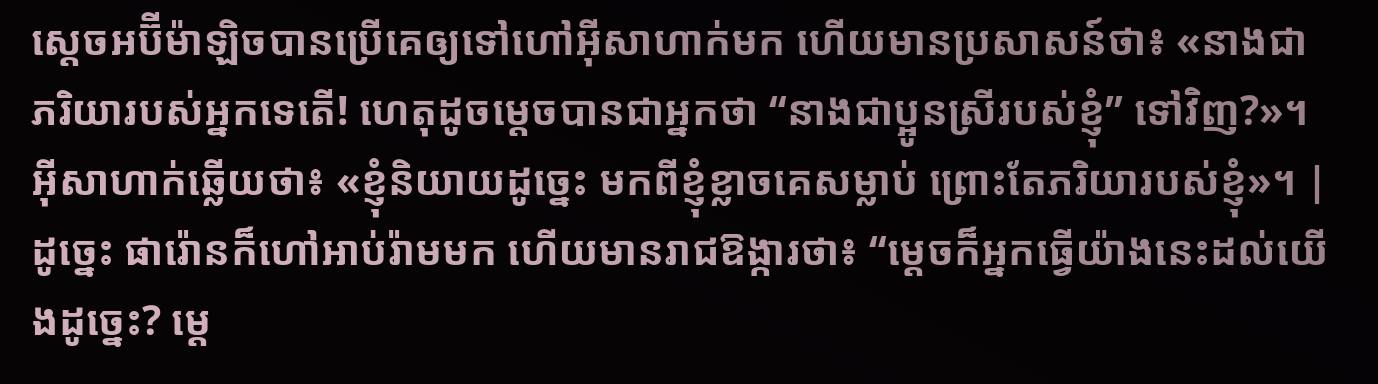ស្តេចអប៊ីម៉ាឡិចបានប្រើគេឲ្យទៅហៅអ៊ីសាហាក់មក ហើយមានប្រសាសន៍ថា៖ «នាងជាភរិយារបស់អ្នកទេតើ! ហេតុដូចម្តេចបានជាអ្នកថា “នាងជាប្អូនស្រីរបស់ខ្ញុំ” ទៅវិញ?»។ អ៊ីសាហាក់ឆ្លើយថា៖ «ខ្ញុំនិយាយដូច្នេះ មកពីខ្ញុំខ្លាចគេសម្លាប់ ព្រោះតែភរិយារបស់ខ្ញុំ»។ |
ដូច្នេះ ផារ៉ោនក៏ហៅអាប់រ៉ាមមក ហើយមានរាជឱង្ការថា៖ “ម្ដេចក៏អ្នកធ្វើយ៉ាងនេះដល់យើងដូច្នេះ? ម្ដេ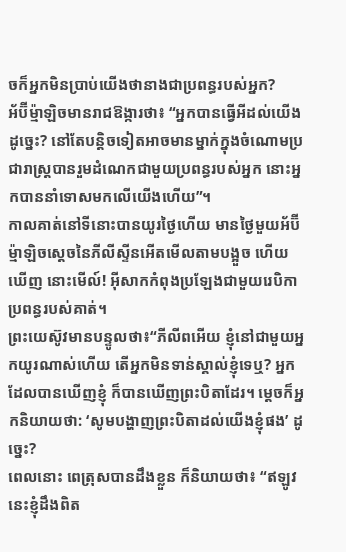ចក៏អ្នកមិនប្រាប់យើងថានាងជាប្រពន្ធរបស់អ្នក?
អ័ប៊ីម្ម៉ាឡិចមានរាជឱង្ការថា៖ “អ្នកបានធ្វើអីដល់យើងដូច្នេះ? នៅតែបន្តិចទៀតអាចមានម្នាក់ក្នុងចំណោមប្រជារាស្ត្របានរួមដំណេកជាមួយប្រពន្ធរបស់អ្នក នោះអ្នកបាននាំទោសមកលើយើងហើយ”។
កាលគាត់នៅទីនោះបានយូរថ្ងៃហើយ មានថ្ងៃមួយអ័ប៊ីម្ម៉ាឡិចស្ដេចនៃភីលីស្ទីនអើតមើលតាមបង្អួច ហើយឃើញ នោះមើល៍! អ៊ីសាកកំពុងប្រឡែងជាមួយរេបិកាប្រពន្ធរបស់គាត់។
ព្រះយេស៊ូវមានបន្ទូលថា៖“ភីលីពអើយ ខ្ញុំនៅជាមួយអ្នកយូរណាស់ហើយ តើអ្នកមិនទាន់ស្គាល់ខ្ញុំទេឬ? អ្នកដែលបានឃើញខ្ញុំ ក៏បានឃើញព្រះបិតាដែរ។ ម្ដេចក៏អ្នកនិយាយថា: ‘សូមបង្ហាញព្រះបិតាដល់យើងខ្ញុំផង’ ដូច្នេះ?
ពេលនោះ ពេត្រុសបានដឹងខ្លួន ក៏និយាយថា៖ “ឥឡូវនេះខ្ញុំដឹងពិត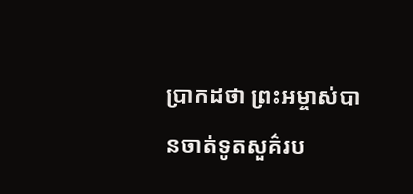ប្រាកដថា ព្រះអម្ចាស់បានចាត់ទូតសួគ៌រប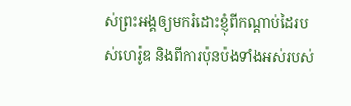ស់ព្រះអង្គឲ្យមករំដោះខ្ញុំពីកណ្ដាប់ដៃរបស់ហេរ៉ូឌ និងពីការប៉ុនប៉ងទាំងអស់របស់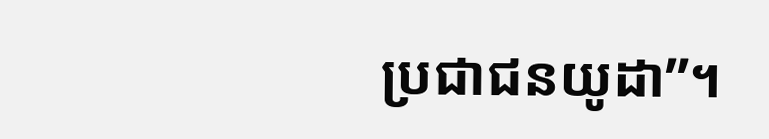ប្រជាជនយូដា”។